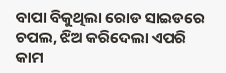ବାପା ବିକୁଥିଲା ରୋଡ ସାଇଡରେ ଚପଲ, ଝିଅ କରିଦେଲା ଏପରି କାମ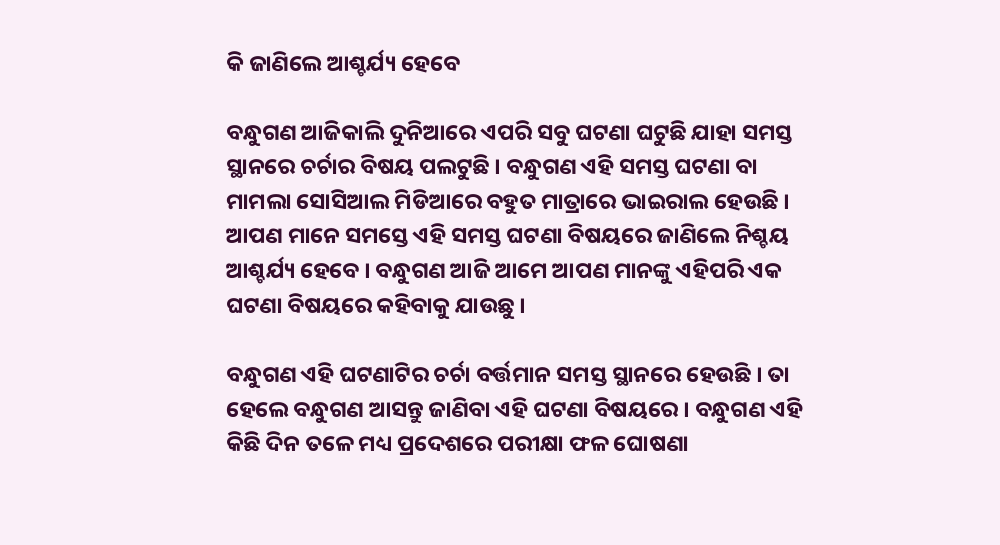କି ଜାଣିଲେ ଆଶ୍ଚର୍ଯ୍ୟ ହେବେ

ବନ୍ଧୁଗଣ ଆଜିକାଲି ଦୁନିଆରେ ଏପରି ସବୁ ଘଟଣା ଘଟୁଛି ଯାହା ସମସ୍ତ ସ୍ଥାନରେ ଚର୍ଚାର ବିଷୟ ପଲଟୁଛି । ବନ୍ଧୁଗଣ ଏହି ସମସ୍ତ ଘଟଣା ବା ମାମଲା ସୋସିଆଲ ମିଡିଆରେ ବହୁତ ମାତ୍ରାରେ ଭାଇରାଲ ହେଉଛି । ଆପଣ ମାନେ ସମସ୍ତେ ଏହି ସମସ୍ତ ଘଟଣା ବିଷୟରେ ଜାଣିଲେ ନିଶ୍ଚୟ ଆଶ୍ଚର୍ଯ୍ୟ ହେବେ । ବନ୍ଧୁଗଣ ଆଜି ଆମେ ଆପଣ ମାନଙ୍କୁ ଏହିପରି ଏକ ଘଟଣା ବିଷୟରେ କହିବାକୁ ଯାଉଛୁ ।

ବନ୍ଧୁଗଣ ଏହି ଘଟଣାଟିର ଚର୍ଚା ବର୍ତ୍ତମାନ ସମସ୍ତ ସ୍ଥାନରେ ହେଉଛି । ତା ହେଲେ ବନ୍ଧୁଗଣ ଆସନ୍ତୁ ଜାଣିବା ଏହି ଘଟଣା ବିଷୟରେ । ବନ୍ଧୁଗଣ ଏହି କିଛି ଦିନ ତଳେ ମଧ୍ୟ ପ୍ରଦେଶରେ ପରୀକ୍ଷା ଫଳ ଘୋଷଣା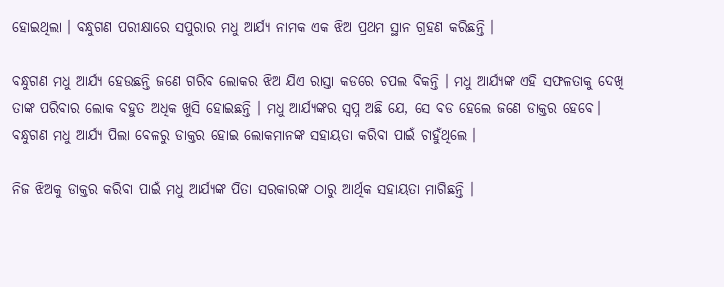ହୋଇଥିଲା । ବନ୍ଧୁଗଣ ପରୀକ୍ଷାରେ ସପୁରାର ମଧୁ ଆର୍ଯ୍ୟ ନାମକ ଏକ ଝିଅ ପ୍ରଥମ ସ୍ଥାନ ଗ୍ରହଣ କରିଛନ୍ତି ।

ବନ୍ଧୁଗଣ ମଧୁ ଆର୍ଯ୍ୟ ହେଉଛନ୍ତି ଜଣେ ଗରିବ ଲୋକର ଝିଅ ଯିଏ ରାସ୍ତା କଡରେ ଚପଲ ବିକନ୍ତି । ମଧୁ ଆର୍ଯ୍ୟଙ୍କ ଏହି ସଫଳତାକୁ ଦେଖି ତାଙ୍କ ପରିବାର ଲୋକ ବହୁତ ଅଧିକ ଖୁସି ହୋଇଛନ୍ତି । ମଧୁ ଆର୍ଯ୍ୟଙ୍କର ସ୍ଵପ୍ନ ଅଛି ଯେ, ସେ ବଡ ହେଲେ ଜଣେ ଡାକ୍ତର ହେବେ। ବନ୍ଧୁଗଣ ମଧୁ ଆର୍ଯ୍ୟ ପିଲା ବେଳରୁ ଡାକ୍ତର ହୋଇ ଲୋକମାନଙ୍କ ସହାୟତା କରିବା ପାଇଁ ଚାହୁଁଥିଲେ ।

ନିଜ ଝିଅକୁ ଡାକ୍ତର କରିବା ପାଇଁ ମଧୁ ଆର୍ଯ୍ୟଙ୍କ ପିତା ସରକାରଙ୍କ ଠାରୁ ଆର୍ଥିକ ସହାୟତା ମାଗିଛନ୍ତି ।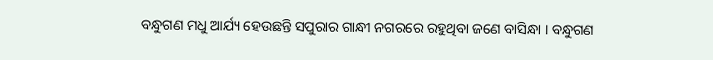ବନ୍ଧୁଗଣ ମଧୁ ଆର୍ଯ୍ୟ ହେଉଛନ୍ତି ସପୁରାର ଗାନ୍ଧୀ ନଗରରେ ରହୁଥିବା ଜଣେ ବାସିନ୍ଧା । ବନ୍ଧୁଗଣ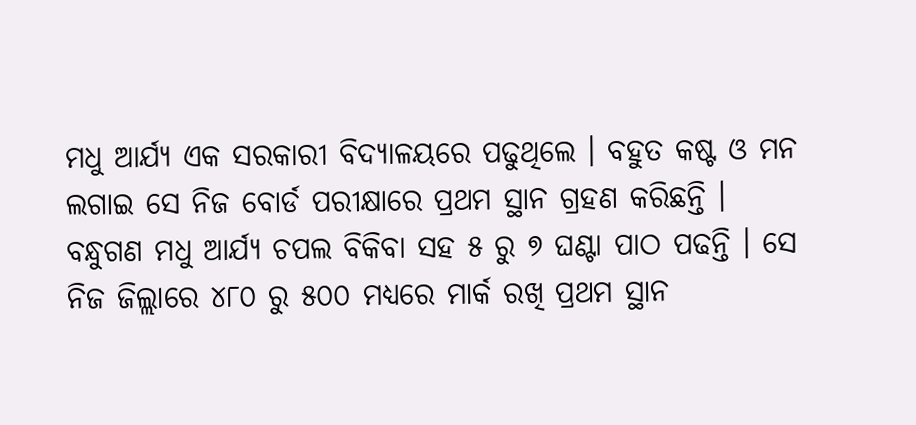ମଧୁ ଆର୍ଯ୍ୟ ଏକ ସରକାରୀ ବିଦ୍ୟାଳୟରେ ପଢୁଥିଲେ । ବହୁତ କଷ୍ଟ ଓ ମନ ଲଗାଇ ସେ ନିଜ ବୋର୍ଡ ପରୀକ୍ଷାରେ ପ୍ରଥମ ସ୍ଥାନ ଗ୍ରହଣ କରିଛନ୍ତି । ବନ୍ଧୁଗଣ ମଧୁ ଆର୍ଯ୍ୟ ଚପଲ ବିକିବା ସହ ୫ ରୁ ୭ ଘଣ୍ଟା ପାଠ ପଢନ୍ତି । ସେ ନିଜ ଜିଲ୍ଲାରେ ୪୮୦ ରୁ ୫୦୦ ମଧ୍ୟରେ ମାର୍କ ରଖି ପ୍ରଥମ ସ୍ଥାନ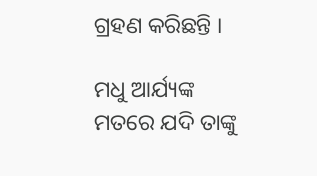ଗ୍ରହଣ କରିଛନ୍ତି ।

ମଧୁ ଆର୍ଯ୍ୟଙ୍କ ମତରେ ଯଦି ତାଙ୍କୁ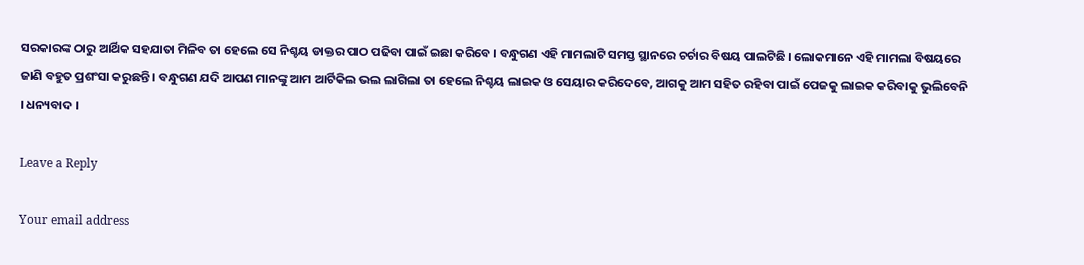ସରକାରଙ୍କ ଠାରୁ ଆର୍ଥିକ ସହଯାତା ମିଳିବ ତା ହେଲେ ସେ ନିଶ୍ଚୟ ଡାକ୍ତର ପାଠ ପଢିବା ପାଇଁ ଇଛା କରିବେ । ବନ୍ଧୁଗଣ ଏହି ମାମଲାଟି ସମସ୍ତ ସ୍ଥାନରେ ଚର୍ଚାର ବିଷୟ ପାଲଟିଛି । ଲୋକମାନେ ଏହି ମାମଲା ବିଷୟରେ ଜାଣି ବହୁତ ପ୍ରଶଂସା କରୁଛନ୍ତି । ବନ୍ଧୁଗଣ ଯଦି ଆପଣ ମାନଙ୍କୁ ଆମ ଆର୍ଟିକିଲ ଭଲ ଲାଗିଲା ତା ହେଲେ ନିଶ୍ଚୟ ଲାଇକ ଓ ସେୟାର କରିଦେବେ, ଆଗକୁ ଆମ ସହିତ ରହିବା ପାଇଁ ପେଜକୁ ଲାଇକ କରିବାକୁ ଭୁଲିବେନି । ଧନ୍ୟବାଦ ।

Leave a Reply

Your email address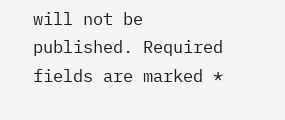will not be published. Required fields are marked *